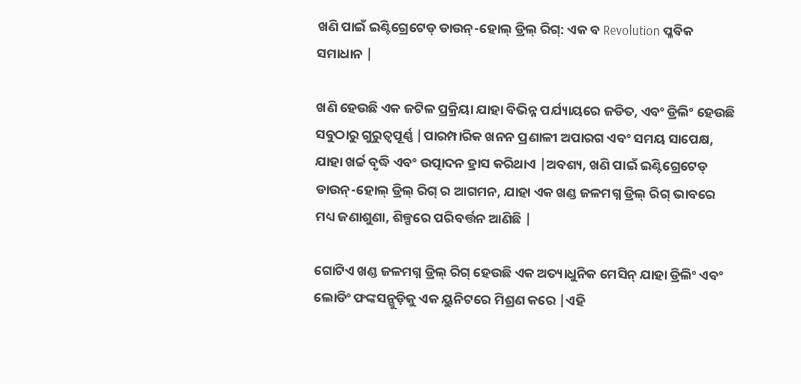ଖଣି ପାଇଁ ଇଣ୍ଟିଗ୍ରେଟେଡ୍ ଡାଉନ୍-ହୋଲ୍ ଡ୍ରିଲ୍ ରିଗ୍: ଏକ ବ Revolution ପ୍ଳବିକ ସମାଧାନ |

ଖଣି ହେଉଛି ଏକ ଜଟିଳ ପ୍ରକ୍ରିୟା ଯାହା ବିଭିନ୍ନ ପର୍ଯ୍ୟାୟରେ ଜଡିତ, ଏବଂ ଡ୍ରିଲିଂ ହେଉଛି ସବୁଠାରୁ ଗୁରୁତ୍ୱପୂର୍ଣ୍ଣ |ପାରମ୍ପାରିକ ଖନନ ପ୍ରଣାଳୀ ଅପାରଗ ଏବଂ ସମୟ ସାପେକ୍ଷ, ଯାହା ଖର୍ଚ୍ଚ ବୃଦ୍ଧି ଏବଂ ଉତ୍ପାଦନ ହ୍ରାସ କରିଥାଏ |ଅବଶ୍ୟ, ଖଣି ପାଇଁ ଇଣ୍ଟିଗ୍ରେଟେଡ୍ ଡାଉନ୍-ହୋଲ୍ ଡ୍ରିଲ୍ ରିଗ୍ ର ଆଗମନ, ଯାହା ଏକ ଖଣ୍ଡ ଜଳମଗ୍ନ ଡ୍ରିଲ୍ ରିଗ୍ ଭାବରେ ମଧ୍ୟ ଜଣାଶୁଣା, ଶିଳ୍ପରେ ପରିବର୍ତ୍ତନ ଆଣିଛି |

ଗୋଟିଏ ଖଣ୍ଡ ଜଳମଗ୍ନ ଡ୍ରିଲ୍ ରିଗ୍ ହେଉଛି ଏକ ଅତ୍ୟାଧୁନିକ ମେସିନ୍ ଯାହା ଡ୍ରିଲିଂ ଏବଂ ଲୋଡିଂ ଫଙ୍କସନ୍ଗୁଡ଼ିକୁ ଏକ ୟୁନିଟରେ ମିଶ୍ରଣ କରେ |ଏହି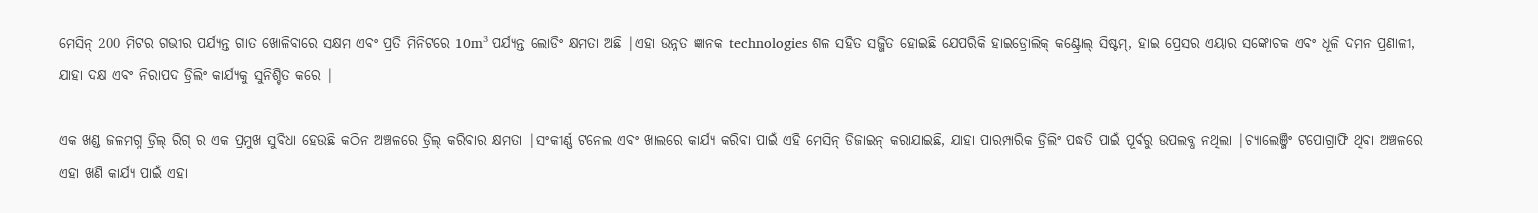ମେସିନ୍ 200 ମିଟର ଗଭୀର ପର୍ଯ୍ୟନ୍ତ ଗାତ ଖୋଳିବାରେ ସକ୍ଷମ ଏବଂ ପ୍ରତି ମିନିଟରେ 10m³ ପର୍ଯ୍ୟନ୍ତ ଲୋଡିଂ କ୍ଷମତା ଅଛି |ଏହା ଉନ୍ନତ ଜ୍ଞାନକ technologies ଶଳ ସହିତ ସଜ୍ଜିତ ହୋଇଛି ଯେପରିକି ହାଇଡ୍ରୋଲିକ୍ କଣ୍ଟ୍ରୋଲ୍ ସିଷ୍ଟମ୍, ହାଇ ପ୍ରେସର ଏୟାର ସଙ୍କୋଚକ ଏବଂ ଧୂଳି ଦମନ ପ୍ରଣାଳୀ, ଯାହା ଦକ୍ଷ ଏବଂ ନିରାପଦ ଡ୍ରିଲିଂ କାର୍ଯ୍ୟକୁ ସୁନିଶ୍ଚିତ କରେ |

ଏକ ଖଣ୍ଡ ଜଳମଗ୍ନ ଡ୍ରିଲ୍ ରିଗ୍ ର ଏକ ପ୍ରମୁଖ ସୁବିଧା ହେଉଛି କଠିନ ଅଞ୍ଚଳରେ ଡ୍ରିଲ୍ କରିବାର କ୍ଷମତା |ସଂକୀର୍ଣ୍ଣ ଟନେଲ ଏବଂ ଖାଲରେ କାର୍ଯ୍ୟ କରିବା ପାଇଁ ଏହି ମେସିନ୍ ଡିଜାଇନ୍ କରାଯାଇଛି, ଯାହା ପାରମ୍ପାରିକ ଡ୍ରିଲିଂ ପଦ୍ଧତି ପାଇଁ ପୂର୍ବରୁ ଉପଲବ୍ଧ ନଥିଲା |ଚ୍ୟାଲେଞ୍ଜିଂ ଟପୋଗ୍ରାଫି ଥିବା ଅଞ୍ଚଳରେ ଏହା ଖଣି କାର୍ଯ୍ୟ ପାଇଁ ଏହା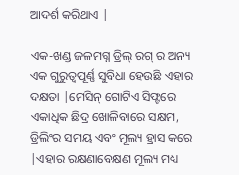ଆଦର୍ଶ କରିଥାଏ |

ଏକ-ଖଣ୍ଡ ଜଳମଗ୍ନ ଡ୍ରିଲ୍ ରଗ୍ ର ଅନ୍ୟ ଏକ ଗୁରୁତ୍ୱପୂର୍ଣ୍ଣ ସୁବିଧା ହେଉଛି ଏହାର ଦକ୍ଷତା |ମେସିନ୍ ଗୋଟିଏ ସିଫ୍ଟରେ ଏକାଧିକ ଛିଦ୍ର ଖୋଳିବାରେ ସକ୍ଷମ, ଡ୍ରିଲିଂର ସମୟ ଏବଂ ମୂଲ୍ୟ ହ୍ରାସ କରେ |ଏହାର ରକ୍ଷଣାବେକ୍ଷଣ ମୂଲ୍ୟ ମଧ୍ୟ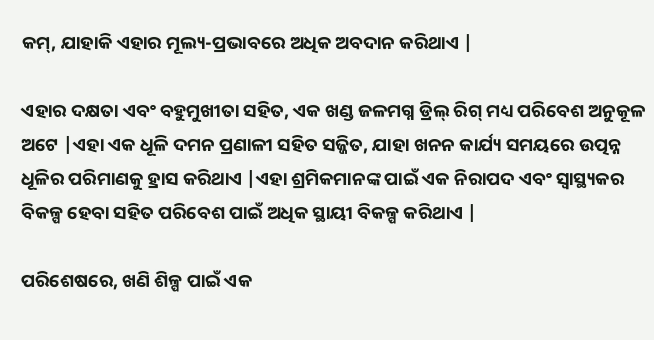କମ୍, ଯାହାକି ଏହାର ମୂଲ୍ୟ-ପ୍ରଭାବରେ ଅଧିକ ଅବଦାନ କରିଥାଏ |

ଏହାର ଦକ୍ଷତା ଏବଂ ବହୁମୁଖୀତା ସହିତ, ଏକ ଖଣ୍ଡ ଜଳମଗ୍ନ ଡ୍ରିଲ୍ ରିଗ୍ ମଧ୍ୟ ପରିବେଶ ଅନୁକୂଳ ଅଟେ |ଏହା ଏକ ଧୂଳି ଦମନ ପ୍ରଣାଳୀ ସହିତ ସଜ୍ଜିତ, ଯାହା ଖନନ କାର୍ଯ୍ୟ ସମୟରେ ଉତ୍ପନ୍ନ ଧୂଳିର ପରିମାଣକୁ ହ୍ରାସ କରିଥାଏ |ଏହା ଶ୍ରମିକମାନଙ୍କ ପାଇଁ ଏକ ନିରାପଦ ଏବଂ ସ୍ୱାସ୍ଥ୍ୟକର ବିକଳ୍ପ ହେବା ସହିତ ପରିବେଶ ପାଇଁ ଅଧିକ ସ୍ଥାୟୀ ବିକଳ୍ପ କରିଥାଏ |

ପରିଶେଷରେ, ଖଣି ଶିଳ୍ପ ପାଇଁ ଏକ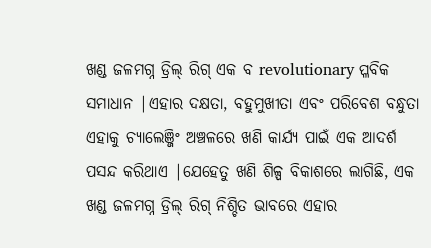ଖଣ୍ଡ ଜଳମଗ୍ନ ଡ୍ରିଲ୍ ରିଗ୍ ଏକ ବ revolutionary ପ୍ଳବିକ ସମାଧାନ |ଏହାର ଦକ୍ଷତା, ବହୁମୁଖୀତା ଏବଂ ପରିବେଶ ବନ୍ଧୁତା ଏହାକୁ ଚ୍ୟାଲେଞ୍ଜିଂ ଅଞ୍ଚଳରେ ଖଣି କାର୍ଯ୍ୟ ପାଇଁ ଏକ ଆଦର୍ଶ ପସନ୍ଦ କରିଥାଏ |ଯେହେତୁ ଖଣି ଶିଳ୍ପ ବିକାଶରେ ଲାଗିଛି, ଏକ ଖଣ୍ଡ ଜଳମଗ୍ନ ଡ୍ରିଲ୍ ରିଗ୍ ନିଶ୍ଚିତ ଭାବରେ ଏହାର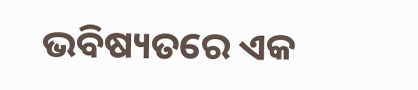ଭବିଷ୍ୟତରେ ଏକ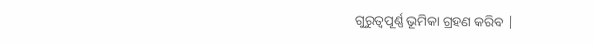ଗୁରୁତ୍ୱପୂର୍ଣ୍ଣ ଭୂମିକା ଗ୍ରହଣ କରିବ |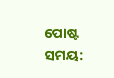ପୋଷ୍ଟ ସମୟ: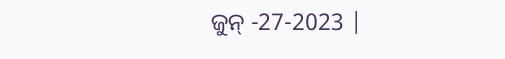ଜୁନ୍ -27-2023 |